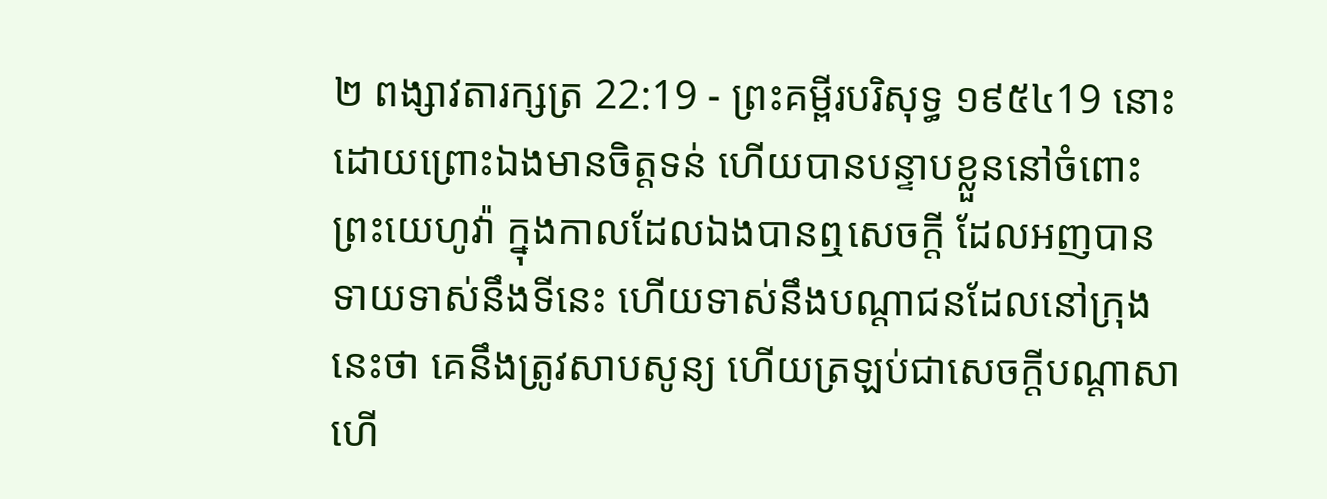២ ពង្សាវតារក្សត្រ 22:19 - ព្រះគម្ពីរបរិសុទ្ធ ១៩៥៤19 នោះដោយព្រោះឯងមានចិត្តទន់ ហើយបានបន្ទាបខ្លួននៅចំពោះព្រះយេហូវ៉ា ក្នុងកាលដែលឯងបានឮសេចក្ដី ដែលអញបានទាយទាស់នឹងទីនេះ ហើយទាស់នឹងបណ្តាជនដែលនៅក្រុងនេះថា គេនឹងត្រូវសាបសូន្យ ហើយត្រឡប់ជាសេចក្ដីបណ្តាសា ហើ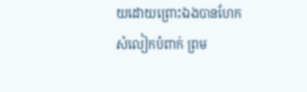យដោយព្រោះឯងបានហែកសំលៀកបំពាក់ ព្រម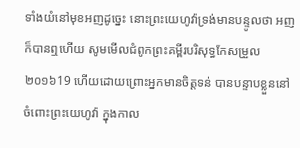ទាំងយំនៅមុខអញដូច្នេះ នោះព្រះយេហូវ៉ាទ្រង់មានបន្ទូលថា អញក៏បានឮហើយ សូមមើលជំពូកព្រះគម្ពីរបរិសុទ្ធកែសម្រួល ២០១៦19 ហើយដោយព្រោះអ្នកមានចិត្តទន់ បានបន្ទាបខ្លួននៅចំពោះព្រះយេហូវ៉ា ក្នុងកាល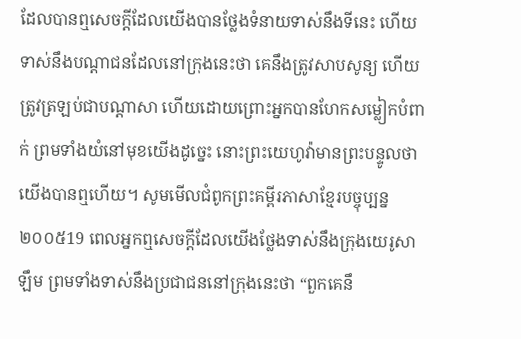ដែលបានឮសេចក្ដីដែលយើងបានថ្លែងទំនាយទាស់នឹងទីនេះ ហើយទាស់នឹងបណ្ដាជនដែលនៅក្រុងនេះថា គេនឹងត្រូវសាបសូន្យ ហើយត្រូវត្រឡប់ជាបណ្ដាសា ហើយដោយព្រោះអ្នកបានហែកសម្លៀកបំពាក់ ព្រមទាំងយំនៅមុខយើងដូច្នេះ នោះព្រះយេហូវ៉ាមានព្រះបន្ទូលថា យើងបានឮហើយ។ សូមមើលជំពូកព្រះគម្ពីរភាសាខ្មែរបច្ចុប្បន្ន ២០០៥19 ពេលអ្នកឮសេចក្ដីដែលយើងថ្លែងទាស់នឹងក្រុងយេរូសាឡឹម ព្រមទាំងទាស់នឹងប្រជាជននៅក្រុងនេះថា “ពួកគេនឹ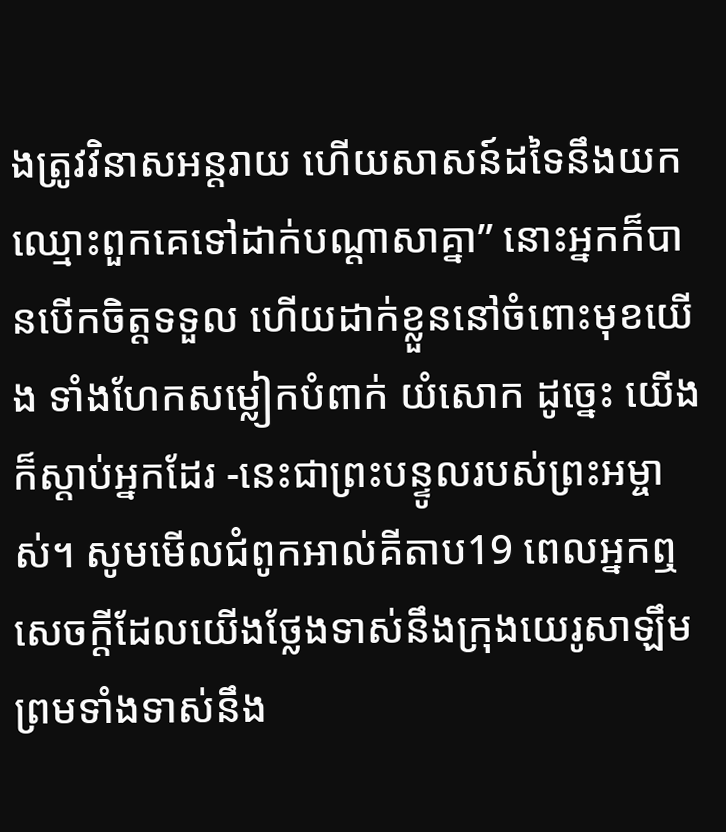ងត្រូវវិនាសអន្តរាយ ហើយសាសន៍ដទៃនឹងយកឈ្មោះពួកគេទៅដាក់បណ្ដាសាគ្នា” នោះអ្នកក៏បានបើកចិត្តទទួល ហើយដាក់ខ្លួននៅចំពោះមុខយើង ទាំងហែកសម្លៀកបំពាក់ យំសោក ដូច្នេះ យើងក៏ស្ដាប់អ្នកដែរ -នេះជាព្រះបន្ទូលរបស់ព្រះអម្ចាស់។ សូមមើលជំពូកអាល់គីតាប19 ពេលអ្នកឮសេចក្តីដែលយើងថ្លែងទាស់នឹងក្រុងយេរូសាឡឹម ព្រមទាំងទាស់នឹង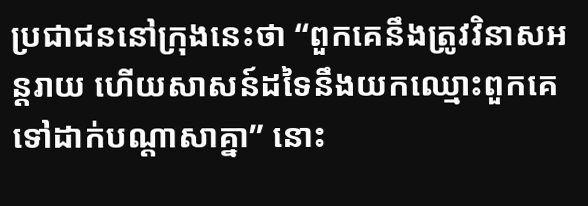ប្រជាជននៅក្រុងនេះថា “ពួកគេនឹងត្រូវវិនាសអន្តរាយ ហើយសាសន៍ដទៃនឹងយកឈ្មោះពួកគេទៅដាក់បណ្តាសាគ្នា” នោះ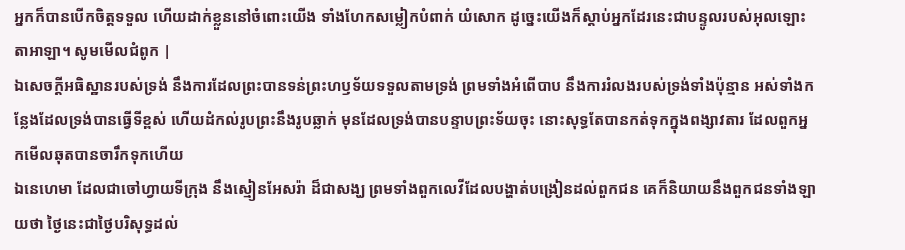អ្នកក៏បានបើកចិត្តទទួល ហើយដាក់ខ្លួននៅចំពោះយើង ទាំងហែកសម្លៀកបំពាក់ យំសោក ដូច្នេះយើងក៏ស្តាប់អ្នកដែរនេះជាបន្ទូលរបស់អុលឡោះតាអាឡា។ សូមមើលជំពូក |
ឯសេចក្ដីអធិស្ឋានរបស់ទ្រង់ នឹងការដែលព្រះបានទន់ព្រះហឫទ័យទទួលតាមទ្រង់ ព្រមទាំងអំពើបាប នឹងការរំលងរបស់ទ្រង់ទាំងប៉ុន្មាន អស់ទាំងកន្លែងដែលទ្រង់បានធ្វើទីខ្ពស់ ហើយដំកល់រូបព្រះនឹងរូបឆ្លាក់ មុនដែលទ្រង់បានបន្ទាបព្រះទ័យចុះ នោះសុទ្ធតែបានកត់ទុកក្នុងពង្សាវតារ ដែលពួកអ្នកមើលឆុតបានចារឹកទុកហើយ
ឯនេហេមា ដែលជាចៅហ្វាយទីក្រុង នឹងស្មៀនអែសរ៉ា ដ៏ជាសង្ឃ ព្រមទាំងពួកលេវីដែលបង្ហាត់បង្រៀនដល់ពួកជន គេក៏និយាយនឹងពួកជនទាំងឡាយថា ថ្ងៃនេះជាថ្ងៃបរិសុទ្ធដល់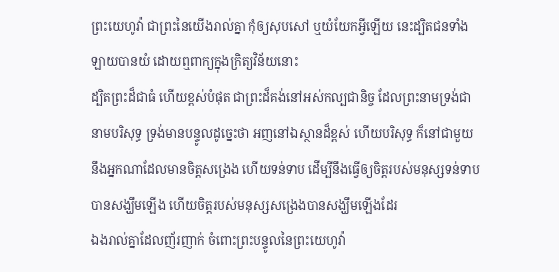ព្រះយេហូវ៉ា ជាព្រះនៃយើងរាល់គ្នា កុំឲ្យសុបសៅ ឬយំយែកអ្វីឡើយ នេះដ្បិតជនទាំងឡាយបានយំ ដោយឮពាក្យក្នុងក្រិត្យវិន័យនោះ
ដ្បិតព្រះដ៏ជាធំ ហើយខ្ពស់បំផុត ជាព្រះដ៏គង់នៅអស់កល្បជានិច្ច ដែលព្រះនាមទ្រង់ជានាមបរិសុទ្ធ ទ្រង់មានបន្ទូលដូច្នេះថា អញនៅឯស្ថានដ៏ខ្ពស់ ហើយបរិសុទ្ធ ក៏នៅជាមួយនឹងអ្នកណាដែលមានចិត្តសង្រេង ហើយទន់ទាប ដើម្បីនឹងធ្វើឲ្យចិត្តរបស់មនុស្សទន់ទាបបានសង្ឃឹមឡើង ហើយចិត្តរបស់មនុស្សសង្រេងបានសង្ឃឹមឡើងដែរ
ឯងរាល់គ្នាដែលញ័រញាក់ ចំពោះព្រះបន្ទូលនៃព្រះយេហូវ៉ា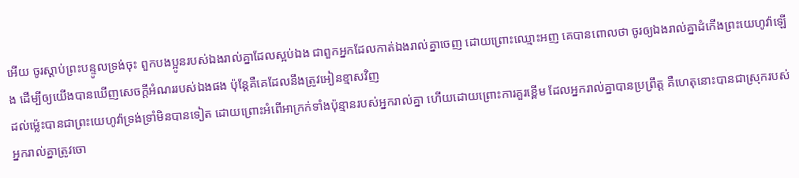អើយ ចូរស្តាប់ព្រះបន្ទូលទ្រង់ចុះ ពួកបងប្អូនរបស់ឯងរាល់គ្នាដែលស្អប់ឯង ជាពួកអ្នកដែលកាត់ឯងរាល់គ្នាចេញ ដោយព្រោះឈ្មោះអញ គេបានពោលថា ចូរឲ្យឯងរាល់គ្នាដំកើងព្រះយេហូវ៉ាឡើង ដើម្បីឲ្យយើងបានឃើញសេចក្ដីអំណររបស់ឯងផង ប៉ុន្តែគឺគេដែលនឹងត្រូវអៀនខ្មាសវិញ
ដល់ម៉្លេះបានជាព្រះយេហូវ៉ាទ្រង់ទ្រាំមិនបានទៀត ដោយព្រោះអំពើអាក្រក់ទាំងប៉ុន្មានរបស់អ្នករាល់គ្នា ហើយដោយព្រោះការគួរខ្ពើម ដែលអ្នករាល់គ្នាបានប្រព្រឹត្ត គឺហេតុនោះបានជាស្រុករបស់អ្នករាល់គ្នាត្រូវចោ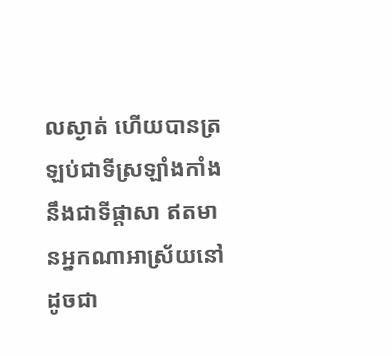លស្ងាត់ ហើយបានត្រឡប់ជាទីស្រឡាំងកាំង នឹងជាទីផ្តាសា ឥតមានអ្នកណាអាស្រ័យនៅ ដូចជា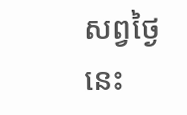សព្វថ្ងៃនេះ